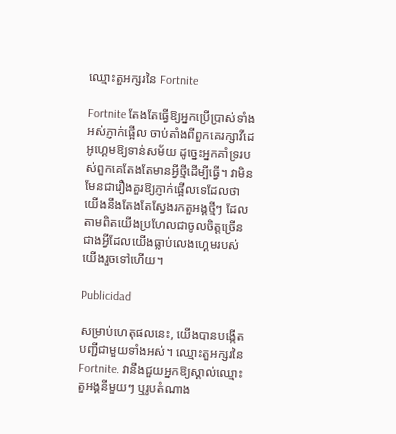ឈ្មោះតួអក្សរនៃ Fortnite

Fortnite តែងតែធ្វើឱ្យអ្នកប្រើប្រាស់ទាំងអស់ភ្ញាក់ផ្អើល ចាប់តាំងពីពួកគេរក្សាវីដេអូហ្គេមឱ្យទាន់សម័យ ដូច្នេះអ្នកគាំទ្ររបស់ពួកគេតែងតែមានអ្វីថ្មីដើម្បីធ្វើ។ វាមិនមែនជារឿងគួរឱ្យភ្ញាក់ផ្អើលទេដែលថាយើងនឹងតែងតែស្វែងរកតួអង្គថ្មីៗ ដែលតាមពិតយើងប្រហែលជាចូលចិត្តច្រើនជាងអ្វីដែលយើងធ្លាប់លេងហ្គេមរបស់យើងរួចទៅហើយ។

Publicidad

សម្រាប់ហេតុផលនេះ, យើងបានបង្កើតបញ្ជីជាមួយទាំងអស់។ ឈ្មោះតួអក្សរនៃ Fortnite. វានឹងជួយអ្នកឱ្យស្គាល់ឈ្មោះតួអង្គនីមួយៗ ឬរូបតំណាង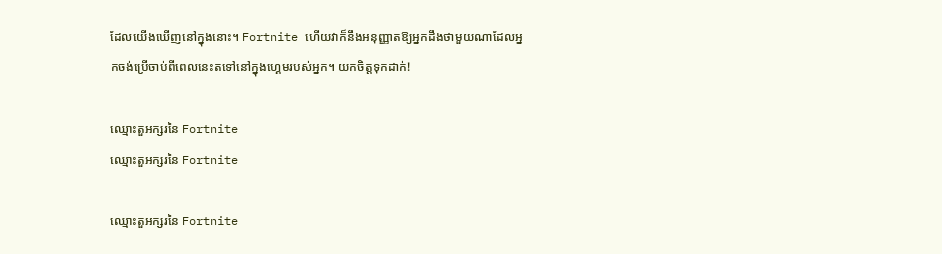ដែលយើងឃើញនៅក្នុងនោះ។ Fortnite ហើយវាក៏នឹងអនុញ្ញាតឱ្យអ្នកដឹងថាមួយណាដែលអ្នកចង់ប្រើចាប់ពីពេលនេះតទៅនៅក្នុងហ្គេមរបស់អ្នក។ យកចិត្តទុកដាក់!

ឈ្មោះតួអក្សរនៃ Fortnite
ឈ្មោះតួអក្សរនៃ Fortnite

ឈ្មោះតួអក្សរនៃ Fortnite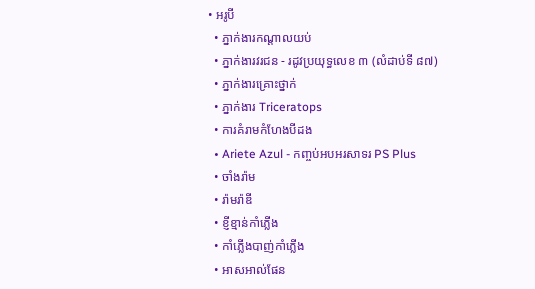• អរូបី
  • ភ្នាក់ងារកណ្តាលយប់
  • ភ្នាក់ងារវរជន - រដូវប្រយុទ្ធលេខ ៣ (លំដាប់ទី ៨៧)
  • ភ្នាក់ងារគ្រោះថ្នាក់
  • ភ្នាក់ងារ Triceratops
  • ការគំរាមកំហែងបីដង
  • Ariete Azul - កញ្ចប់អបអរសាទរ PS Plus
  • ចាំងរ៉ាម
  • រ៉ាមរ៉ាឌី
  • ខ្ញីខ្មាន់កាំភ្លើង
  • កាំភ្លើងបាញ់កាំភ្លើង
  • អាសអាល់ផែន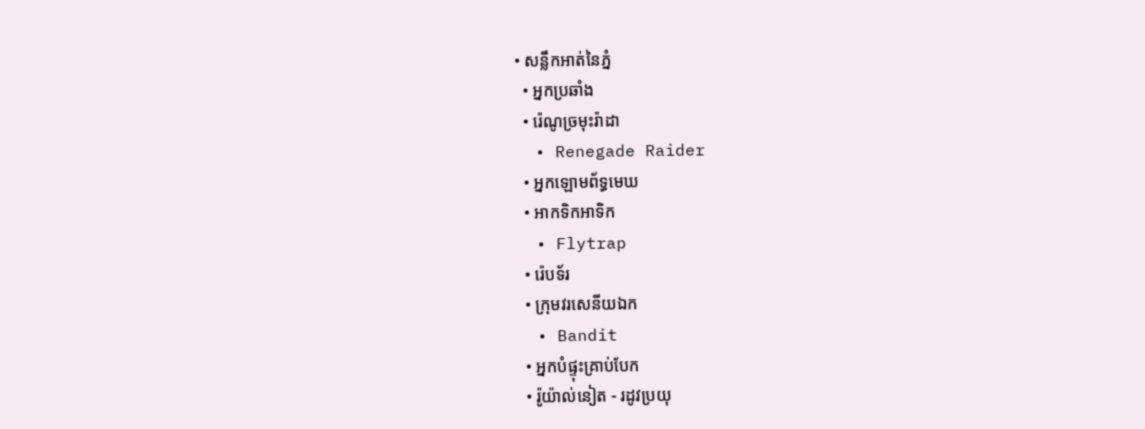• សន្លឹកអាត់នៃភ្នំ
  • អ្នកប្រឆាំង
  • រ៉េណូច្រមុះរ៉ាដា
  • Renegade Raider
  • អ្នកឡោមព័ទ្ធមេឃ
  • អាកទិកអាទិក
  • Flytrap
  • រ៉េបទ័រ
  • ក្រុមវរសេនីយឯក
  • Bandit
  • អ្នកបំផ្ទុះគ្រាប់បែក
  • រ៉ូយ៉ាល់នៀត - រដូវប្រយុ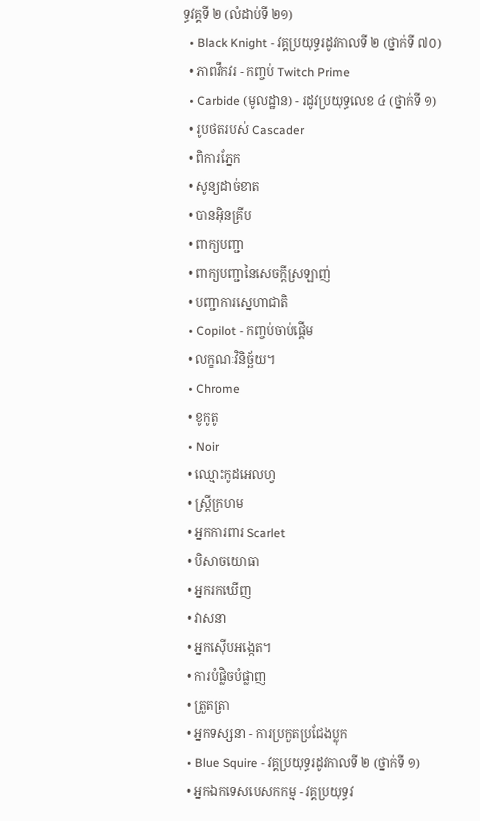ទ្ធវគ្គទី ២ (លំដាប់ទី ២១)
  • Black Knight - វគ្គប្រយុទ្ធរដូវកាលទី ២ (ថ្នាក់ទី ៧០)
  • ភាពវឹកវរ - កញ្ចប់ Twitch Prime
  • Carbide (មូលដ្ឋាន) - រដូវប្រយុទ្ធលេខ ៤ (ថ្នាក់ទី ១)
  • រូបថតរបស់ Cascader
  • ពិការភ្នែក
  • សូន្យដាច់ខាត
  • បានអ៊ិនគ្រីប
  • ពាក្យបញ្ជា
  • ពាក្យបញ្ជានៃសេចក្តីស្រឡាញ់
  • បញ្ជាការស្នេហាជាតិ
  • Copilot - កញ្ចប់ចាប់ផ្តើម
  • លក្ខណៈវិនិច្ឆ័យ។
  • Chrome
  • ខូកូតូ
  • Noir
  • ឈ្មោះកូដអេលហ្វ
  • ស្ត្រីក្រហម
  • អ្នកការពារ Scarlet
  • បិសាចយោធា
  • អ្នករកឃើញ
  • វាសនា
  • អ្នកស៊ើបអង្កេត។
  • ការបំផ្លិចបំផ្លាញ
  • ត្រួតត្រា
  • អ្នកទស្សនា - ការប្រកួតប្រជែងប្លុក
  • Blue Squire - វគ្គប្រយុទ្ធរដូវកាលទី ២ (ថ្នាក់ទី ១)
  • អ្នកឯកទេសបេសកកម្ម - វគ្គប្រយុទ្ធវ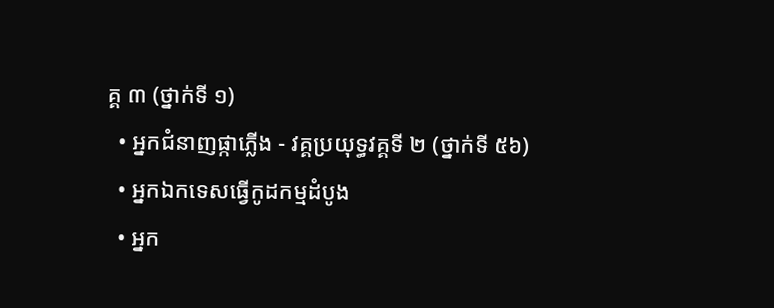គ្គ ៣ (ថ្នាក់ទី ១)
  • អ្នកជំនាញផ្កាភ្លើង - វគ្គប្រយុទ្ធវគ្គទី ២ (ថ្នាក់ទី ៥៦)
  • អ្នកឯកទេសធ្វើកូដកម្មដំបូង
  • អ្នក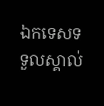ឯកទេសទទួលស្គាល់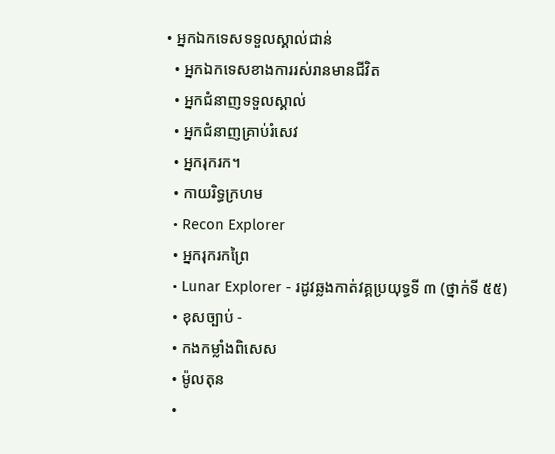• អ្នកឯកទេសទទួលស្គាល់ជាន់
  • អ្នកឯកទេសខាងការរស់រានមានជីវិត
  • អ្នកជំនាញទទួលស្គាល់
  • អ្នកជំនាញគ្រាប់រំសេវ
  • អ្នករុករក។
  • កាយរិទ្ធក្រហម
  • Recon Explorer
  • អ្នករុករកព្រៃ
  • Lunar Explorer - រដូវឆ្លងកាត់វគ្គប្រយុទ្ធទី ៣ (ថ្នាក់ទី ៥៥)
  • ខុសច្បាប់ -
  • កងកម្លាំងពិសេស
  • ម៉ូលតុន
  •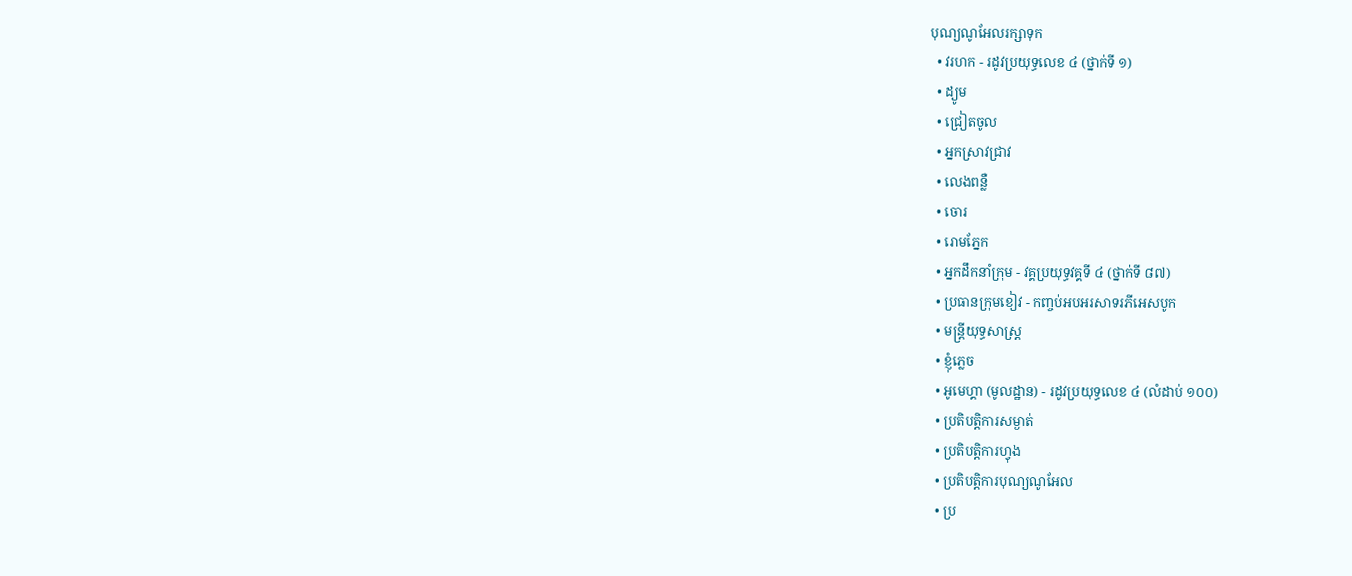បុណ្យណូអែលរក្សាទុក
  • វរហក - រដូវប្រយុទ្ធលេខ ៤ (ថ្នាក់ទី ១)
  • ដ្យូម
  • ជ្រៀតចូល
  • អ្នកស្រាវជ្រាវ
  • លេងពន្លឺ
  • ចោរ
  • រោមភ្នែក
  • អ្នកដឹកនាំក្រុម - វគ្គប្រយុទ្ធវគ្គទី ៤ (ថ្នាក់ទី ៨៧)
  • ប្រធានក្រុមខៀវ - កញ្ចប់អបអរសាទរភីអេសបូក
  • មន្រ្តីយុទ្ធសាស្ត្រ
  • ខ្ញុំភ្លេច
  • អូមេហ្គា (មូលដ្ឋាន) - រដូវប្រយុទ្ធលេខ ៤ (លំដាប់ ១០០)
  • ប្រតិបត្តិការសម្ងាត់
  • ប្រតិបត្តិការហ្វុង
  • ប្រតិបត្តិការបុណ្យណូអែល
  • ប្រ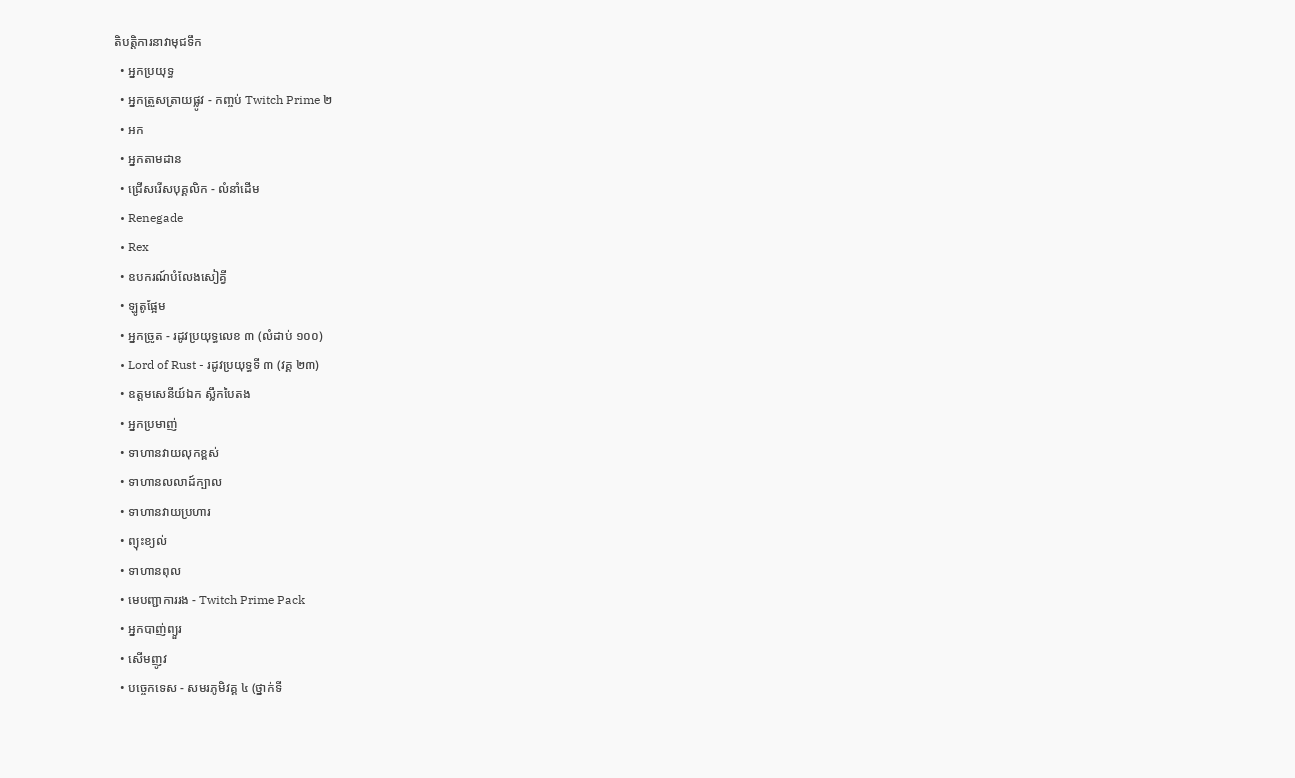តិបត្តិការនាវាមុជទឹក
  • អ្នកប្រយុទ្ធ
  • អ្នកត្រួសត្រាយផ្លូវ - កញ្ចប់ Twitch Prime ២
  • អក
  • អ្នកតាមដាន
  • ជ្រើសរើសបុគ្គលិក - លំនាំដើម
  • Renegade
  • Rex
  • ឧបករណ៍បំលែងសៀគ្វី
  • ឡូតូផ្អែម
  • អ្នកច្រូត - រដូវប្រយុទ្ធលេខ ៣ (លំដាប់ ១០០)
  • Lord of Rust - រដូវប្រយុទ្ធទី ៣ (វគ្គ ២៣)
  • ឧត្តមសេនីយ៍ឯក ស្លឹកបៃតង
  • អ្នកប្រមាញ់
  • ទាហានវាយលុកខ្ពស់
  • ទាហានលលាដ៍ក្បាល
  • ទាហានវាយប្រហារ
  • ព្យុះខ្យល់
  • ទាហានពុល
  • មេបញ្ជាការរង - Twitch Prime Pack
  • អ្នកបាញ់ព្យួរ
  • សើមញូវ
  • បច្ចេកទេស - សមរភូមិវគ្គ ៤ (ថ្នាក់ទី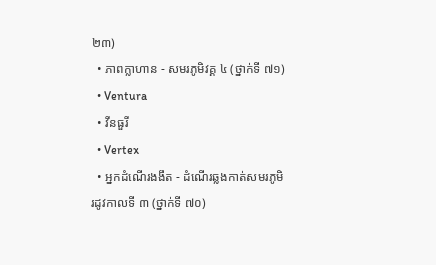២៣)
  • ភាពក្លាហាន - សមរភូមិវគ្គ ៤ (ថ្នាក់ទី ៧១)
  • Ventura
  • វីនធួរី
  • Vertex
  • អ្នកដំណើរងងឹត - ដំណើរឆ្លងកាត់សមរភូមិរដូវកាលទី ៣ (ថ្នាក់ទី ៧០)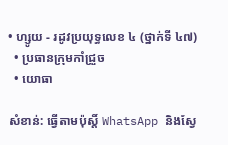• ហ្សូយ - រដូវប្រយុទ្ធលេខ ៤ (ថ្នាក់ទី ៤៧)
  • ប្រធានក្រុមកាំជ្រួច
  • យោធា

សំខាន់: ធ្វើតាមប៉ុស្តិ៍ WhatsApp និងស្វែ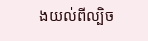ងយល់ពីល្បិច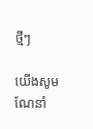ថ្មីៗ

យើងសូមណែនាំ